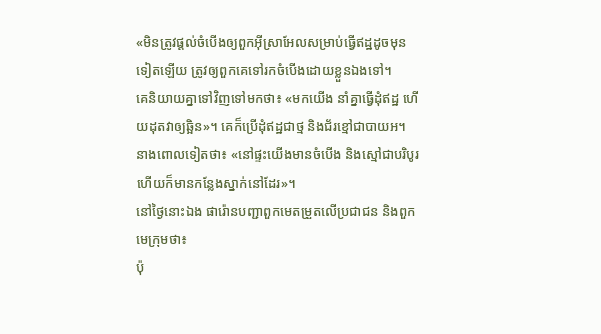«មិនត្រូវផ្ដល់ចំបើងឲ្យពួកអ៊ីស្រាអែលសម្រាប់ធ្វើឥដ្ឋដូចមុនទៀតឡើយ ត្រូវឲ្យពួកគេទៅរកចំបើងដោយខ្លួនឯងទៅ។
គេនិយាយគ្នាទៅវិញទៅមកថា៖ «មកយើង នាំគ្នាធ្វើដុំឥដ្ឋ ហើយដុតវាឲ្យឆ្អិន»។ គេក៏ប្រើដុំឥដ្ឋជាថ្ម និងជ័រខ្មៅជាបាយអ។
នាងពោលទៀតថា៖ «នៅផ្ទះយើងមានចំបើង និងស្មៅជាបរិបូរ ហើយក៏មានកន្លែងស្នាក់នៅដែរ»។
នៅថ្ងៃនោះឯង ផារ៉ោនបញ្ជាពួកមេតម្រួតលើប្រជាជន និងពួកមេក្រុមថា៖
ប៉ុ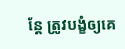ន្តែ ត្រូវបង្ខំឲ្យគេ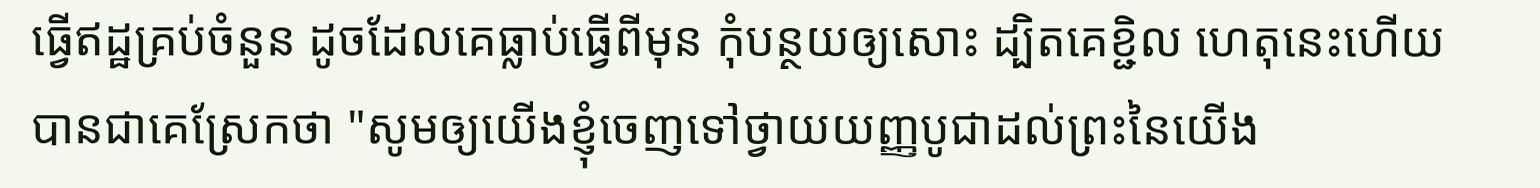ធ្វើឥដ្ឋគ្រប់ចំនួន ដូចដែលគេធ្លាប់ធ្វើពីមុន កុំបន្ថយឲ្យសោះ ដ្បិតគេខ្ជិល ហេតុនេះហើយបានជាគេស្រែកថា "សូមឲ្យយើងខ្ញុំចេញទៅថ្វាយយញ្ញបូជាដល់ព្រះនៃយើង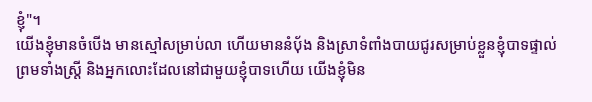ខ្ញុំ"។
យើងខ្ញុំមានចំបើង មានស្មៅសម្រាប់លា ហើយមាននំបុ័ង និងស្រាទំពាំងបាយជូរសម្រាប់ខ្លួនខ្ញុំបាទផ្ទាល់ ព្រមទាំងស្ត្រី និងអ្នកលោះដែលនៅជាមួយខ្ញុំបាទហើយ យើងខ្ញុំមិន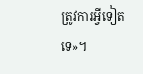ត្រូវការអ្វីទៀតទេ»។